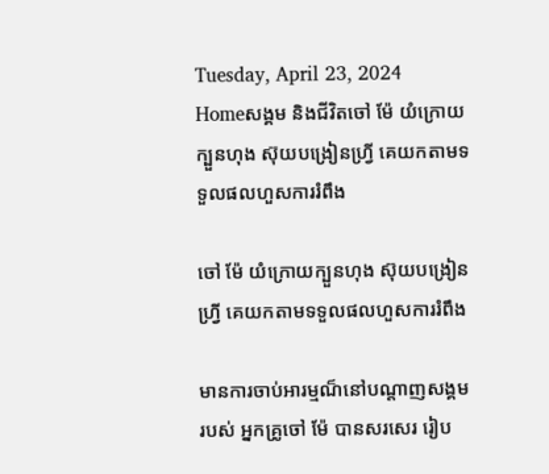Tuesday, April 23, 2024
Homeសង្គម និងជីវិតចៅ ម៉ែ យំក្រោយក្បួនហុង ស៊ុយបង្រៀនហ្វ្រី គេយកតាមទទួលផលហួសការរំពឹង

ចៅ ម៉ែ យំក្រោយក្បួនហុង ស៊ុយបង្រៀនហ្វ្រី គេយកតាមទទួលផលហួសការរំពឹង

មានការចាប់អារម្មណ៏នៅបណ្តាញសង្គមរបស់ អ្នកគ្រូចៅ ម៉ែ បានសរសេរ រៀប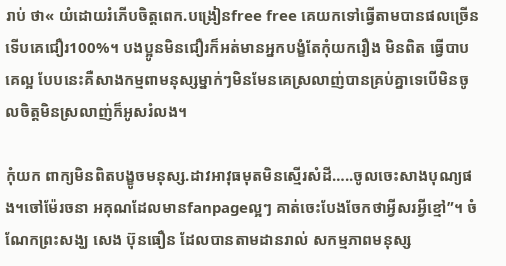រាប់ ថា« យំដោយរំភើបចិត្តពេក.បង្រៀនfree free គេយកទៅធ្វើតាមបានផលច្រើនទើបគេជឿរ100%។ បងប្អូនមិនជឿរក៏អត់មានអ្នកបង្ខំតែកុំយករឿង មិនពិត ធ្វើបាបគេល្អ បែបនេះគឺសាងកម្មពាមនុស្សម្នាក់ៗមិនមែនគេស្រលាញ់បានគ្រប់គ្នាទេបើមិនចូលចិត្តមិនស្រលាញ់ក៏អូសរំលង។

កុំយក ពាក្យមិនពិតបង្ខូចមនុស្ស.ដាវអាវុធមុតមិនស្មើរសំដី…..ចូលចេះសាងបុណ្យផង។ចៅម៉ែរចនា អគុណដែលមានfanpageល្អៗ គាត់ចេះបែងចែកថាអ្វីសរអ្វីខ្មៅ”។ ចំណែកព្រះសង្ឃ សេង ប៊ុនធឿន ដែលបានតាមដានរាល់ សកម្មភាពមនុស្ស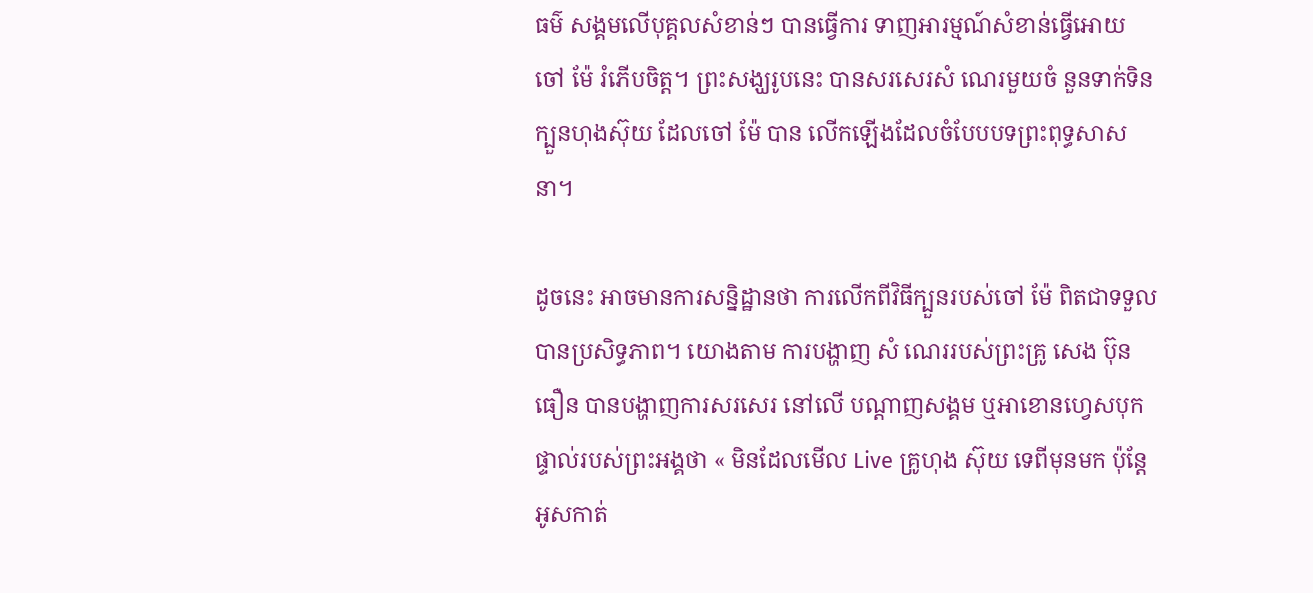ធម៌ សង្គមលើបុគ្គលសំខាន់ៗ បានធ្វើការ ទាញអារម្មណ៍សំខាន់ធ្វើអោយ ចៅ ម៉ែ រំភើបចិត្ត។ ព្រះសង្ឃរូបនេះ បានសរសេរសំ ណេរមួយចំ នួនទាក់ទិនក្បួនហុងស៊ុយ ដែលចៅ ម៉ែ បាន លើកឡើងដែលចំបែបបទព្រះពុទ្ធសាសនា។

ដូចនេះ អាចមានការសន្និដ្ឋានថា ការលើកពីវិធីក្បួនរបស់ចៅ ម៉ែ ពិតជាទទួលបានប្រសិទ្ធភាព។ យោងតាម ការបង្ហាញ សំ ណេររបស់ព្រះគ្រូ សេង ប៊ុនធឿន បានបង្ហាញការសរសេរ នៅលើ បណ្តាញសង្គម ឬអាខោនហ្វេសបុកផ្ទាល់របស់ព្រះអង្គថា « មិនដែលមើល Live គ្រូហុង ស៊ុយ ទេពីមុនមក ប៉ុន្តែអូសកាត់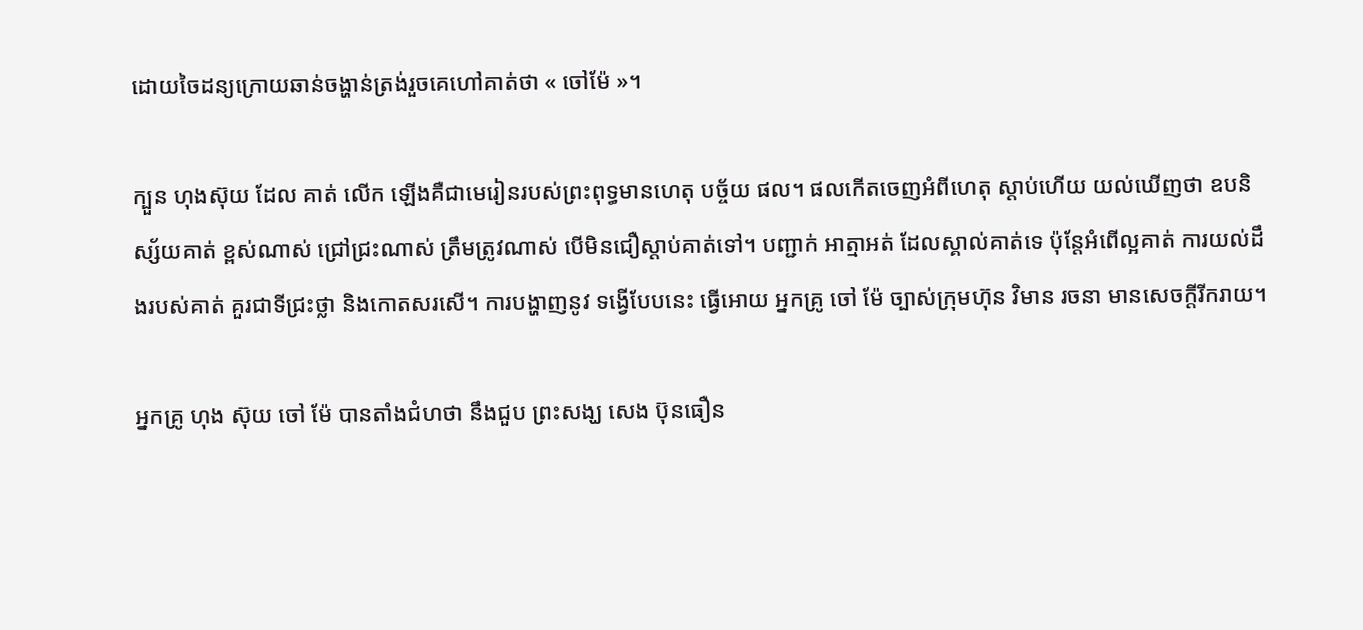ដោយចៃដន្យក្រោយឆាន់ចង្ហាន់ត្រង់រួចគេហៅគាត់ថា « ចៅម៉ែ »។

ក្បួន ហុងស៊ុយ ដែល គាត់ លើក ឡើងគឺជាមេរៀនរបស់ព្រះពុទ្ធមានហេតុ បច្ច័យ ផល។ ផលកើតចេញអំពីហេតុ ស្តាប់ហើយ យល់ឃើញថា ឧបនិស្ស័យគាត់ ខ្ពស់ណាស់ ជ្រៅជ្រះណាស់ ត្រឹមត្រូវណាស់ បើមិនជឿស្តាប់គាត់ទៅ។ បញ្ជាក់ អាត្មាអត់ ដែលស្គាល់គាត់ទេ ប៉ុន្តែអំពើល្អគាត់ ការយល់ដឹងរបស់គាត់ គួរជាទីជ្រះថ្លា និងកោតសរសើ។ ការបង្ហាញនូវ ទង្វើបែបនេះ ធ្វើអោយ អ្នកគ្រូ ចៅ ម៉ែ ច្បាស់ក្រុមហ៊ុន វិមាន រចនា មានសេចក្តីរីករាយ។

អ្នកគ្រូ ហុង ស៊ុយ ចៅ ម៉ែ បានតាំងជំហថា នឹងជួប ព្រះសង្ឃ សេង ប៊ុនធឿន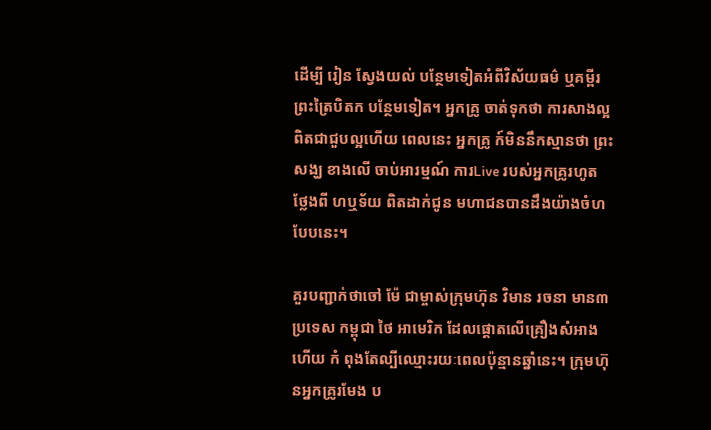ដើម្បី រៀន ស្វែងយល់ បន្ថែមទៀតអំពីវិស័យធម៌ ឬគម្ពីរព្រះត្រៃបិតក បន្ថែមទៀត។ អ្នកគ្រូ ចាត់ទុកថា ការសាងល្អពិតជាជួបល្អហើយ ពេលនេះ អ្នកគ្រូ ក៍មិននឹកស្មានថា ព្រះ សង្ឃ ខាងលើ ចាប់អារម្មណ៍ ការLive របស់អ្នកគ្រូរហូត ថែ្លងពី ហឬទ័យ ពិតដាក់ជូន មហាជនបានដឹងយ៉ាងចំហបែបនេះ។

គួរបញ្ជាក់ថាចៅ ម៉ែ ជាម្ចាស់ក្រុមហ៊ុន វិមាន រចនា មាន៣ប្រទេស កម្ពុជា ថៃ អាមេរិក ដែលផ្តោតលើគ្រឿងសំអាង ហើយ កំ ពុងតែល្បីឈ្មោះរយៈពេលប៉ុន្មានឆ្នាំនេះ។ ក្រុមហ៊ុនអ្នកគ្រូរមែង ប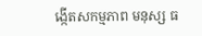ង្កើតសកម្មភាព មនុស្ស ធ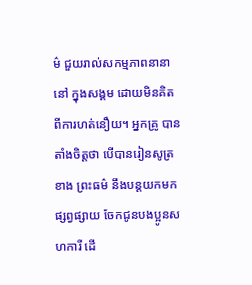ម៌ ជួយរាល់សកម្មភាពនានានៅ ក្នុងសង្គម ដោយមិនគិតពីការហត់នឿយ។ អ្នកគ្រូ បានតាំងចិត្តថា បើបានរៀនសូត្រ ខាង ព្រះធម៌ នឹងបន្តយកមកផ្សព្វផ្សាយ ចែកជូនបងប្អូនសហការី ដើ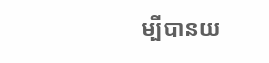ម្បីបានយ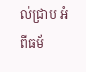ល់ជ្រាប អំពីធម័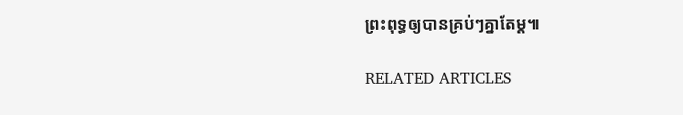ព្រះពុទ្ធឲ្យបានគ្រប់ៗគ្នាតែម្ដ៕

RELATED ARTICLES